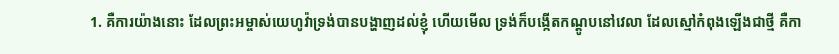1. គឺការយ៉ាងនោះ ដែលព្រះអម្ចាស់យេហូវ៉ាទ្រង់បានបង្ហាញដល់ខ្ញុំ ហើយមើល ទ្រង់ក៏បង្កើតកណ្តូបនៅវេលា ដែលស្មៅកំពុងឡើងជាថ្មី គឺកា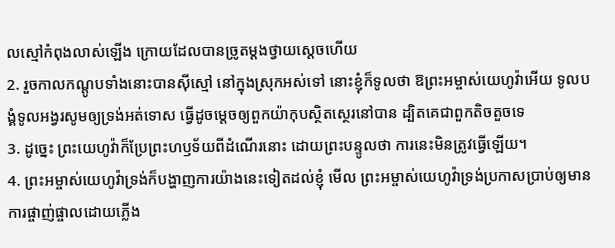លស្មៅកំពុងលាស់ឡើង ក្រោយដែលបានច្រូតម្តងថ្វាយស្តេចហើយ
2. រួចកាលកណ្តូបទាំងនោះបានស៊ីស្មៅ នៅក្នុងស្រុកអស់ទៅ នោះខ្ញុំក៏ទូលថា ឱព្រះអម្ចាស់យេហូវ៉ាអើយ ទូលបង្គំទូលអង្វរសូមឲ្យទ្រង់អត់ទោស ធ្វើដូចម្តេចឲ្យពួកយ៉ាកុបស្ថិតស្ថេរនៅបាន ដ្បិតគេជាពួកតិចតួចទេ
3. ដូច្នេះ ព្រះយេហូវ៉ាក៏ប្រែព្រះហឫទ័យពីដំណើរនោះ ដោយព្រះបន្ទូលថា ការនេះមិនត្រូវធ្វើឡើយ។
4. ព្រះអម្ចាស់យេហូវ៉ាទ្រង់ក៏បង្ហាញការយ៉ាងនេះទៀតដល់ខ្ញុំ មើល ព្រះអម្ចាស់យេហូវ៉ាទ្រង់ប្រកាសប្រាប់ឲ្យមានការផ្ចាញ់ផ្ចាលដោយភ្លើង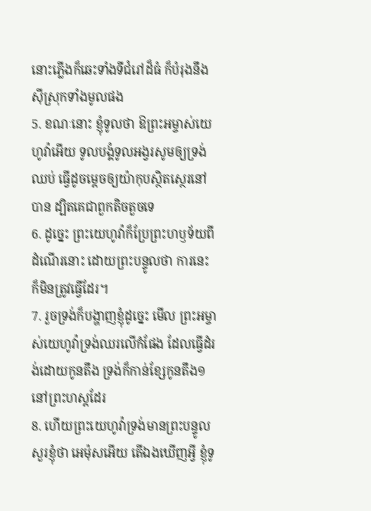នោះភ្លើងក៏ឆេះទាំងទីជំរៅដ៏ធំ ក៏បំរុងនឹងស៊ីស្រុកទាំងមូលផង
5. ខណៈនោះ ខ្ញុំទូលថា ឱព្រះអម្ចាស់យេហូវ៉ាអើយ ទូលបង្គំទូលអង្វរសូមឲ្យទ្រង់ឈប់ ធ្វើដូចម្តេចឲ្យយ៉ាកុបស្ថិតស្ថេរនៅបាន ដ្បិតគេជាពួកតិចតួចទេ
6. ដូច្នេះ ព្រះយេហូវ៉ាក៏ប្រែព្រះហឫទ័យពីដំណើរនោះ ដោយព្រះបន្ទូលថា ការនេះក៏មិនត្រូវធ្វើដែរ។
7. រួចទ្រង់ក៏បង្ហាញខ្ញុំដូច្នេះ មើល ព្រះអម្ចាស់យេហូវ៉ាទ្រង់ឈរលើកំផែង ដែលធ្វើដំរង់ដោយកូនតឹង ទ្រង់ក៏កាន់ខ្សែកូនតឹង១នៅព្រះហស្តដែរ
8. ហើយព្រះយេហូវ៉ាទ្រង់មានព្រះបន្ទូលសួរខ្ញុំថា អេម៉ុសអើយ តើឯងឃើញអ្វី ខ្ញុំទូ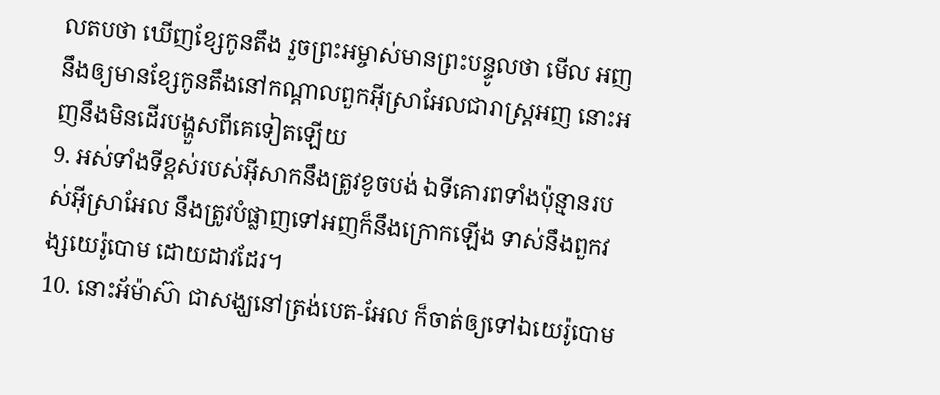លតបថា ឃើញខ្សែកូនតឹង រួចព្រះអម្ចាស់មានព្រះបន្ទូលថា មើល អញនឹងឲ្យមានខ្សែកូនតឹងនៅកណ្តាលពួកអ៊ីស្រាអែលជារាស្ត្រអញ នោះអញនឹងមិនដើរបង្ហួសពីគេទៀតឡើយ
9. អស់ទាំងទីខ្ពស់របស់អ៊ីសាកនឹងត្រូវខូចបង់ ឯទីគោរពទាំងប៉ុន្មានរបស់អ៊ីស្រាអែល នឹងត្រូវបំផ្លាញទៅអញក៏នឹងក្រោកឡើង ទាស់នឹងពួកវង្សយេរ៉ូបោម ដោយដាវដែរ។
10. នោះអ័ម៉ាស៊ា ជាសង្ឃនៅត្រង់បេត-អែល ក៏ចាត់ឲ្យទៅឯយេរ៉ូបោម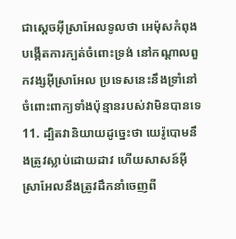ជាស្តេចអ៊ីស្រាអែលទូលថា អេម៉ុសកំពុងបង្កើតការក្បត់ចំពោះទ្រង់ នៅកណ្តាលពួកវង្សអ៊ីស្រាអែល ប្រទេសនេះនឹងទ្រាំនៅចំពោះពាក្យទាំងប៉ុន្មានរបស់វាមិនបានទេ
11. ដ្បិតវានិយាយដូច្នេះថា យេរ៉ូបោមនឹងត្រូវស្លាប់ដោយដាវ ហើយសាសន៍អ៊ីស្រាអែលនឹងត្រូវដឹកនាំចេញពី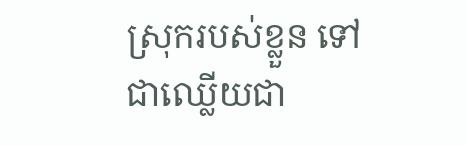ស្រុករបស់ខ្លួន ទៅជាឈ្លើយជា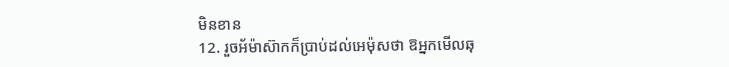មិនខាន
12. រួចអ័ម៉ាស៊ាកក៏ប្រាប់ដល់អេម៉ុសថា ឱអ្នកមើលឆុ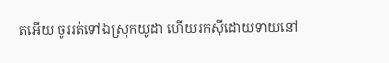តអើយ ចូររត់ទៅឯស្រុកយូដា ហើយរកស៊ីដោយទាយនៅ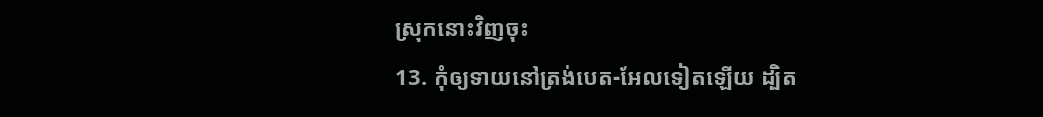ស្រុកនោះវិញចុះ
13. កុំឲ្យទាយនៅត្រង់បេត-អែលទៀតឡើយ ដ្បិត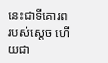នេះជាទីគោរពរបស់ស្តេច ហើយជា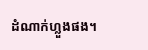ដំណាក់ហ្លួងផង។